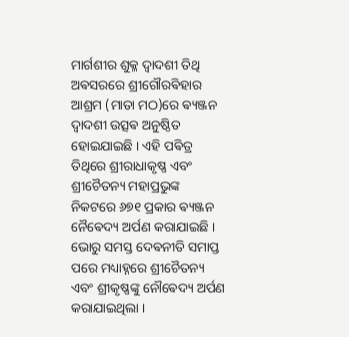ମାର୍ଗଶୀର ଶୁକ୍ଳ ଦ୍ୱାଦଶୀ ତିଥି ଅଵସରରେ ଶ୍ରୀଗୌରଵିହାର ଆଶ୍ରମ (ମାତା ମଠ)ରେ ଵ୍ୟଞ୍ଜନ ଦ୍ୱାଦଶୀ ଉତ୍ସଵ ଅନୁଷ୍ଠିତ ହୋଇଯାଇଛି । ଏହି ପଵିତ୍ର ତିଥିରେ ଶ୍ରୀରାଧାକୃଷ୍ଣ ଏବଂ ଶ୍ରୀଚୈତନ୍ୟ ମହାପ୍ରଭୁଙ୍କ ନିକଟରେ ୬୭୧ ପ୍ରକାର ଵ୍ୟଞ୍ଜନ ନୈଵେଦ୍ୟ ଅର୍ପଣ କରାଯାଇଛି । ଭୋରୁ ସମସ୍ତ ଦେଵନୀତି ସମାପ୍ତ ପରେ ମଧ୍ୟାହ୍ନରେ ଶ୍ରୀଚୈତନ୍ୟ ଏବଂ ଶ୍ରୀକୃଷ୍ଣଙ୍କୁ ନୌଵେଦ୍ୟ ଅର୍ପଣ କରାଯାଇଥିଲା ।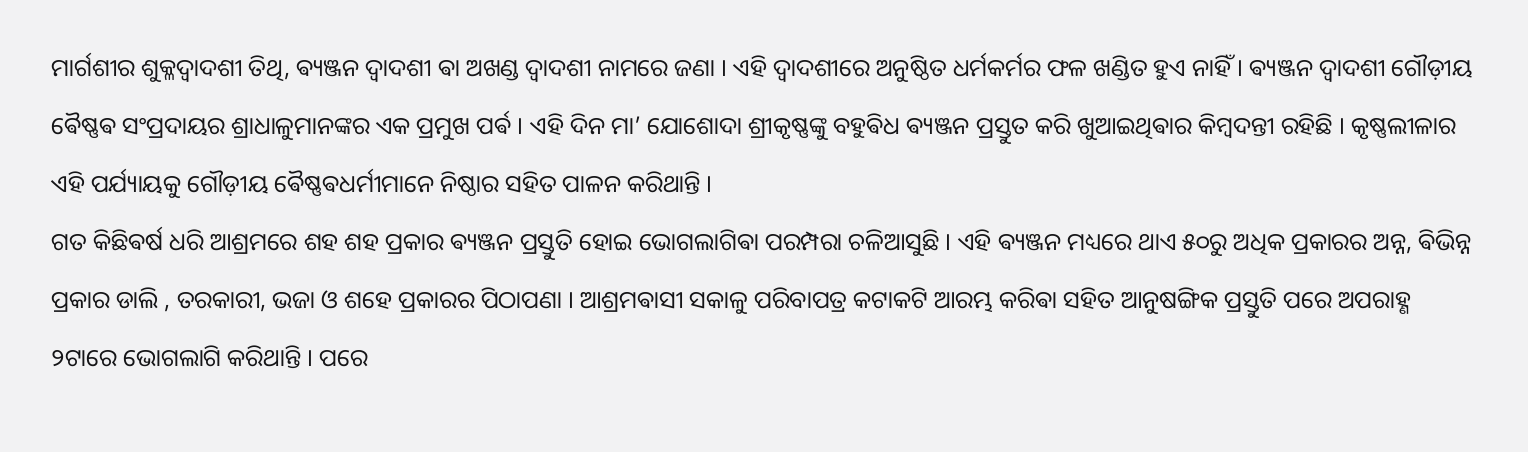ମାର୍ଗଶୀର ଶୁକ୍ଳଦ୍ୱାଦଶୀ ତିଥି, ଵ୍ୟଞ୍ଜନ ଦ୍ଵାଦଶୀ ଵା ଅଖଣ୍ଡ ଦ୍ଵାଦଶୀ ନାମରେ ଜଣା । ଏହି ଦ୍ୱାଦଶୀରେ ଅନୁଷ୍ଠିତ ଧର୍ମକର୍ମର ଫଳ ଖଣ୍ଡିତ ହୁଏ ନାହିଁ । ଵ୍ୟଞ୍ଜନ ଦ୍ଵାଦଶୀ ଗୌଡ଼ୀୟ ଵୈଷ୍ଣଵ ସଂପ୍ରଦାୟର ଶ୍ରାଧାଳୁମାନଙ୍କର ଏକ ପ୍ରମୁଖ ପର୍ଵ । ଏହି ଦିନ ମା’ ଯୋଶୋଦା ଶ୍ରୀକୃଷ୍ଣଙ୍କୁ ବହୁଵିଧ ଵ୍ୟଞ୍ଜନ ପ୍ରସ୍ତୁତ କରି ଖୁଆଇଥିଵାର କିମ୍ବଦନ୍ତୀ ରହିଛି । କୃଷ୍ଣଲୀଳାର ଏହି ପର୍ଯ୍ୟାୟକୁ ଗୌଡ଼ୀୟ ଵୈଷ୍ଣଵଧର୍ମୀମାନେ ନିଷ୍ଠାର ସହିତ ପାଳନ କରିଥାନ୍ତି ।
ଗତ କିଛିଵର୍ଷ ଧରି ଆଶ୍ରମରେ ଶହ ଶହ ପ୍ରକାର ଵ୍ୟଞ୍ଜନ ପ୍ରସ୍ତୁତି ହୋଇ ଭୋଗଲାଗିଵା ପରମ୍ପରା ଚଳିଆସୁଛି । ଏହି ଵ୍ୟଞ୍ଜନ ମଧ୍ୟରେ ଥାଏ ୫୦ରୁ ଅଧିକ ପ୍ରକାରର ଅନ୍ନ, ଵିଭିନ୍ନ ପ୍ରକାର ଡାଲି , ତରକାରୀ, ଭଜା ଓ ଶହେ ପ୍ରକାରର ପିଠାପଣା । ଆଶ୍ରମଵାସୀ ସକାଳୁ ପରିବାପତ୍ର କଟାକଟି ଆରମ୍ଭ କରିଵା ସହିତ ଆନୁଷଙ୍ଗିକ ପ୍ରସ୍ତୁତି ପରେ ଅପରାହ୍ଣ ୨ଟାରେ ଭୋଗଲାଗି କରିଥାନ୍ତି । ପରେ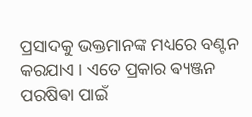ପ୍ରସାଦକୁ ଭକ୍ତମାନଙ୍କ ମଧ୍ୟରେ ବଣ୍ଟନ କରଯାଏ । ଏତେ ପ୍ରକାର ଵ୍ୟଞ୍ଜନ ପରଷିଵା ପାଇଁ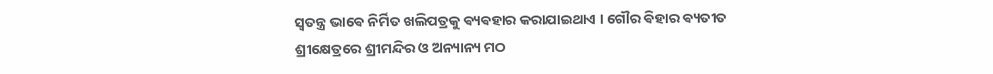ସ୍ଵତନ୍ତ୍ର ଭାଵେ ନିର୍ମିତ ଖଲିପତ୍ରକୁ ଵ୍ୟଵହାର କରାଯାଇଥାଏ । ଗୌର ଵିହାର ଵ୍ୟତୀତ ଶ୍ରୀକ୍ଷେତ୍ରରେ ଶ୍ରୀମନ୍ଦିର ଓ ଅନ୍ୟାନ୍ୟ ମଠ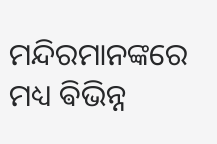ମନ୍ଦିରମାନଙ୍କରେ ମଧ୍ୟ ଵିଭିନ୍ନ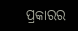ପ୍ରକାରର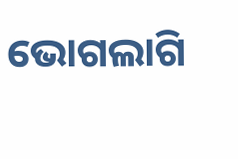ଭୋଗଲାଗି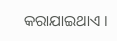କରାଯାଇଥାଏ ।